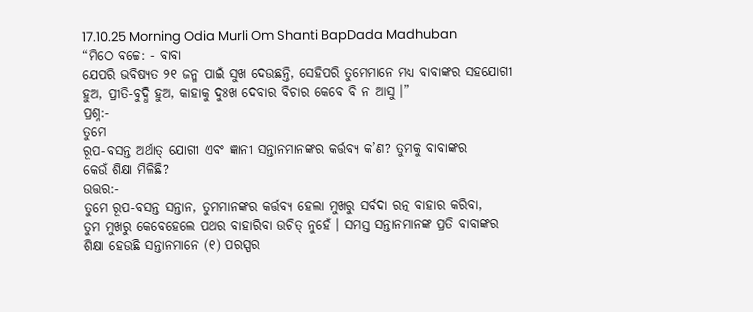17.10.25 Morning Odia Murli Om Shanti BapDada Madhuban
“ମିଠେ ବଚ୍ଚେ: - ବାବା
ଯେପରି ଭବିଷ୍ୟତ ୨୧ ଜନ୍ମ ପାଇଁ ସୁଖ ଦେଉଛନ୍ତି, ସେହିପରି ତୁମେମାନେ ମଧ୍ୟ ବାବାଙ୍କର ସହଯୋଗୀ
ହୁଅ, ପ୍ରୀତି-ବୁଦ୍ଧି ହୁଅ, କାହାକୁ ଦୁଃଖ ଦେବାର ବିଚାର କେବେ ବି ନ ଆସୁ ।”
ପ୍ରଶ୍ନ:-
ତୁମେ
ରୂପ-ବସନ୍ତ ଅର୍ଥାତ୍ ଯୋଗୀ ଏବଂ ଜ୍ଞାନୀ ସନ୍ତାନମାନଙ୍କର କର୍ତ୍ତବ୍ୟ କ’ଣ? ତୁମକୁ ବାବାଙ୍କର
କେଉଁ ଶିକ୍ଷା ମିଳିଛି?
ଉତ୍ତର:-
ତୁମେ ରୂପ-ବସନ୍ତ ସନ୍ତାନ, ତୁମମାନଙ୍କର କର୍ତ୍ତବ୍ୟ ହେଲା ମୁଖରୁ ସର୍ବଦା ରତ୍ନ ବାହାର କରିବା,
ତୁମ ମୁଖରୁ କେବେହେଲେ ପଥର ବାହାରିବା ଉଚିତ୍ ନୁହେଁ । ସମସ୍ତ ସନ୍ତାନମାନଙ୍କ ପ୍ରତି ବାବାଙ୍କର
ଶିକ୍ଷା ହେଉଛି ସନ୍ତାନମାନେ (୧) ପରସ୍ପର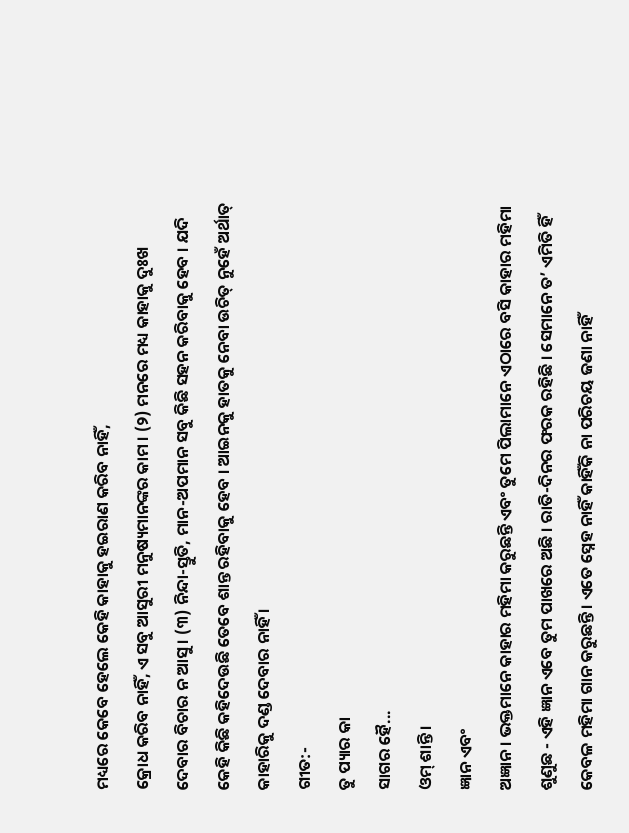ମଧ୍ୟରେ କେବେ ହେଲେ କେହି କାହାକୁ ହଇରାଣ କରିବ ନାହିଁ,
କ୍ରୋଧ କରିବ ନାହିଁ, ଏ ସବୁ ଆସୁରୀ ମନୁଷ୍ୟମାନଙ୍କର କାମ । (୨) ମନରେ ମଧ୍ୟ କାହାକୁ ଦୁଃଖ
ଦେବାର ବିଚାର ନ ଆସୁ । (୩) ନିନ୍ଦା-ସ୍ତୁତି, ମାନ-ଅପମାନ ସବୁ କିଛି ସହନ କରିବାକୁ ହେବ । ଯଦି
କେହି କିଛି କହିଦେଉଛି ତେବେ ଶାନ୍ତ ରହିବାକୁ ହେବ । ଆଇନକୁ ହାତକୁ ନେବା ଉଚିତ୍ ନୁହେଁ ଅର୍ଥାତ୍
କାହାରିକୁ ଦଣ୍ଡ ଦେବାର ନାହିଁ ।
ଗୀତ:-
ତୁ ପ୍ୟାର କା
ସାଗର ହୈ...
ଓମ୍ ଶାନ୍ତି ।
ଜ୍ଞାନ ଏବଂ
ଅଜ୍ଞାନ । ଭକ୍ତମାନେ କାହାର ମହିମା କରୁଛନ୍ତି ଏବଂ ତୁମେ ପିଲାମାନେ ଏଠାରେ ବସି କାହାର ମହିମା
ଶୁଣୁଛ - ଏହି ଜ୍ଞାନ ଏବେ ତୁମ ପାଖରେ ଅଛି । ରାତି-ଦିନର ଫରକ ରହିଛି । ସେମାନେ ତ’ ଏମିତି ହିଁ
କେବଳ ମହିମା ଗାନ କରୁଛନ୍ତି । ଏତେ ସ୍ନେହ ନାହିଁ କାହିଁକି ନା ପରିଚୟ ଜଣା ନାହିଁ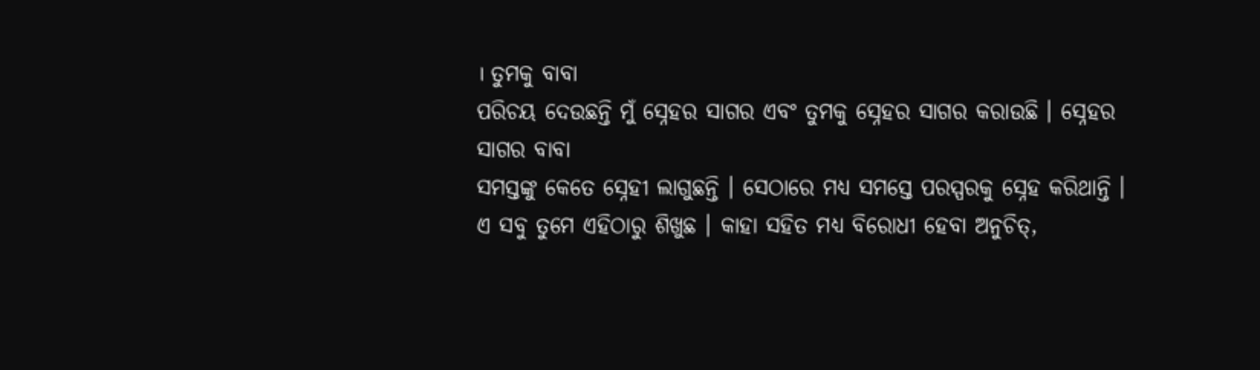। ତୁମକୁ ବାବା
ପରିଚୟ ଦେଉଛନ୍ତି ମୁଁ ସ୍ନେହର ସାଗର ଏବଂ ତୁମକୁ ସ୍ନେହର ସାଗର କରାଉଛି । ସ୍ନେହର ସାଗର ବାବା
ସମସ୍ତଙ୍କୁ କେତେ ସ୍ନେହୀ ଲାଗୁଛନ୍ତି । ସେଠାରେ ମଧ୍ୟ ସମସ୍ତେ ପରସ୍ପରକୁ ସ୍ନେହ କରିଥାନ୍ତି ।
ଏ ସବୁ ତୁମେ ଏହିଠାରୁ ଶିଖୁଛ । କାହା ସହିତ ମଧ୍ୟ ବିରୋଧୀ ହେବା ଅନୁଚିତ୍,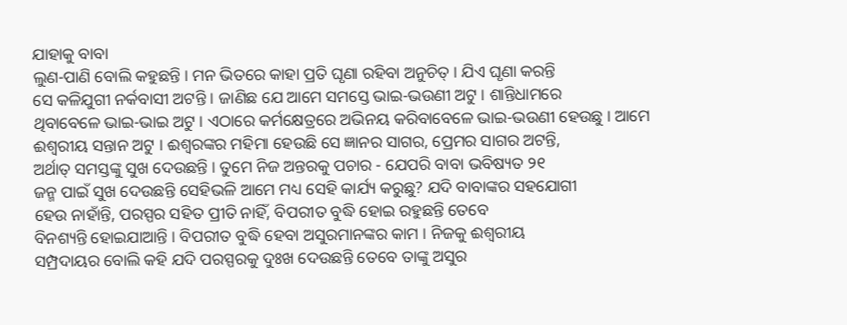ଯାହାକୁ ବାବା
ଲୁଣ-ପାଣି ବୋଲି କହୁଛନ୍ତି । ମନ ଭିତରେ କାହା ପ୍ରତି ଘୃଣା ରହିବା ଅନୁଚିତ୍ । ଯିଏ ଘୃଣା କରନ୍ତି
ସେ କଳିଯୁଗୀ ନର୍କବାସୀ ଅଟନ୍ତି । ଜାଣିଛ ଯେ ଆମେ ସମସ୍ତେ ଭାଇ-ଭଉଣୀ ଅଟୁ । ଶାନ୍ତିଧାମରେ
ଥିବାବେଳେ ଭାଇ-ଭାଇ ଅଟୁ । ଏଠାରେ କର୍ମକ୍ଷେତ୍ରରେ ଅଭିନୟ କରିବାବେଳେ ଭାଇ-ଭଉଣୀ ହେଉଛୁ । ଆମେ
ଈଶ୍ୱରୀୟ ସନ୍ତାନ ଅଟୁ । ଈଶ୍ୱରଙ୍କର ମହିମା ହେଉଛି ସେ ଜ୍ଞାନର ସାଗର, ପ୍ରେମର ସାଗର ଅଟନ୍ତି,
ଅର୍ଥାତ୍ ସମସ୍ତଙ୍କୁ ସୁଖ ଦେଉଛନ୍ତି । ତୁମେ ନିଜ ଅନ୍ତରକୁ ପଚାର - ଯେପରି ବାବା ଭବିଷ୍ୟତ ୨୧
ଜନ୍ମ ପାଇଁ ସୁଖ ଦେଉଛନ୍ତି ସେହିଭଳି ଆମେ ମଧ୍ୟ ସେହି କାର୍ଯ୍ୟ କରୁଛୁ? ଯଦି ବାବାଙ୍କର ସହଯୋଗୀ
ହେଉ ନାହାଁନ୍ତି, ପରସ୍ପର ସହିତ ପ୍ରୀତି ନାହିଁ, ବିପରୀତ ବୁଦ୍ଧି ହୋଇ ରହୁଛନ୍ତି ତେବେ
ବିନଶ୍ୟନ୍ତି ହୋଇଯାଆନ୍ତି । ବିପରୀତ ବୁଦ୍ଧି ହେବା ଅସୁରମାନଙ୍କର କାମ । ନିଜକୁ ଈଶ୍ୱରୀୟ
ସମ୍ପ୍ରଦାୟର ବୋଲି କହି ଯଦି ପରସ୍ପରକୁ ଦୁଃଖ ଦେଉଛନ୍ତି ତେବେ ତାଙ୍କୁ ଅସୁର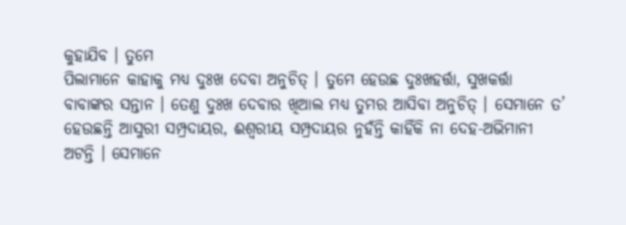କୁହାଯିବ । ତୁମେ
ପିଲାମାନେ କାହାକୁ ମଧ୍ୟ ଦୁଃଖ ଦେବା ଅନୁଚିତ୍ । ତୁମେ ହେଉଛ ଦୁଃଖହର୍ତ୍ତା, ସୁଖକର୍ତ୍ତା
ବାବାଙ୍କର ସନ୍ତାନ । ତେଣୁ ଦୁଃଖ ଦେବାର ଖିଆଲ ମଧ୍ୟ ତୁମର ଆସିବା ଅନୁଚିତ୍ । ସେମାନେ ତ’
ହେଉଛନ୍ତି ଆସୁରୀ ସମ୍ପ୍ରଦାୟର, ଈଶ୍ୱରୀୟ ସମ୍ପ୍ରଦାୟର ନୁହଁନ୍ତି କାହିଁକି ନା ଦେହ-ଅଭିମାନୀ
ଅଟନ୍ତି । ସେମାନେ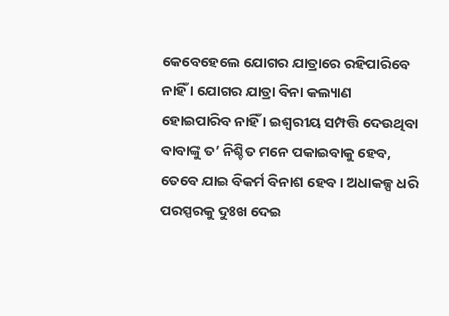କେବେହେଲେ ଯୋଗର ଯାତ୍ରାରେ ରହିପାରିବେ ନାହିଁ । ଯୋଗର ଯାତ୍ରା ବିନା କଲ୍ୟାଣ
ହୋଇପାରିବ ନାହିଁ । ଇଶ୍ୱରୀୟ ସମ୍ପତ୍ତି ଦେଉଥିବା ବାବାଙ୍କୁ ତ’ ନିଶ୍ଚିତ ମନେ ପକାଇବାକୁ ହେବ,
ତେବେ ଯାଇ ବିକର୍ମ ବିନାଶ ହେବ । ଅଧାକଳ୍ପ ଧରି ପରସ୍ପରକୁ ଦୁଃଖ ଦେଇ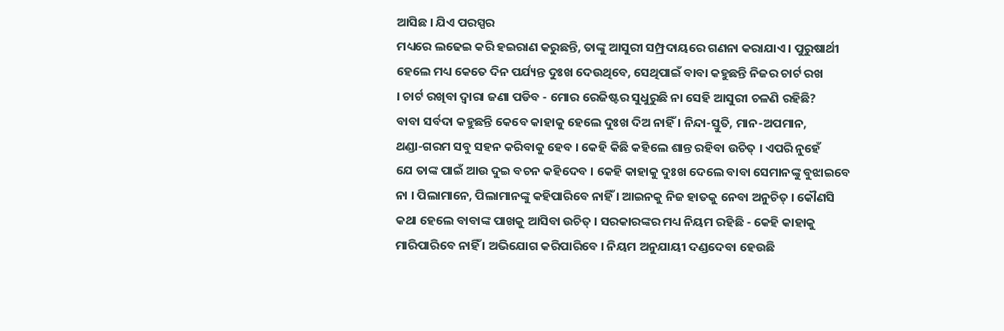ଆସିଛ । ଯିଏ ପରସ୍ପର
ମଧ୍ୟରେ ଲଢେଇ କରି ହଇରାଣ କରୁଛନ୍ତି, ତାଙ୍କୁ ଆସୁରୀ ସମ୍ପ୍ରଦାୟରେ ଗଣନା କରାଯାଏ । ପୁରୁଷାର୍ଥୀ
ହେଲେ ମଧ୍ୟ କେତେ ଦିନ ପର୍ଯ୍ୟନ୍ତ ଦୁଃଖ ଦେଉଥିବେ, ସେଥିପାଇଁ ବାବା କହୁଛନ୍ତି ନିଜର ଚାର୍ଟ ରଖ
। ଚାର୍ଟ ରଖିବା ଦ୍ୱାରା ଜଣା ପଡିବ - ମୋର ରେଜିଷ୍ଟର ସୁଧୁରୁଛି ନା ସେହି ଆସୁରୀ ଚଳଣି ରହିଛି?
ବାବା ସର୍ବଦା କହୁଛନ୍ତି କେବେ କାହାକୁ ହେଲେ ଦୁଃଖ ଦିଅ ନାହିଁ । ନିନ୍ଦା-ସ୍ତୁତି, ମାନ-ଅପମାନ,
ଥଣ୍ଡା-ଗରମ ସବୁ ସହନ କରିବାକୁ ହେବ । କେହି କିଛି କହିଲେ ଶାନ୍ତ ରହିବା ଉଚିତ୍ । ଏପରି ନୁହେଁ
ଯେ ତାଙ୍କ ପାଇଁ ଆଉ ଦୁଇ ବଚନ କହିଦେବ । କେହି କାହାକୁ ଦୁଃଖ ଦେଲେ ବାବା ସେମାନଙ୍କୁ ବୁଝାଇବେ
ନା । ପିଲାମାନେ, ପିଲାମାନଙ୍କୁ କହିପାରିବେ ନାହିଁ । ଆଇନକୁ ନିଜ ହାତକୁ ନେବା ଅନୁଚିତ୍ । କୌଣସି
କଥା ହେଲେ ବାବାଙ୍କ ପାଖକୁ ଆସିବା ଉଚିତ୍ । ସରକାରଙ୍କର ମଧ୍ୟ ନିୟମ ରହିଛି - କେହି କାହାକୁ
ମାରିପାରିବେ ନାହିଁ । ଅଭିଯୋଗ କରିପାରିବେ । ନିୟମ ଅନୁଯାୟୀ ଦଣ୍ଡଦେବା ହେଉଛି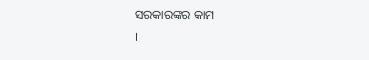ସରକାରଙ୍କର କାମ
।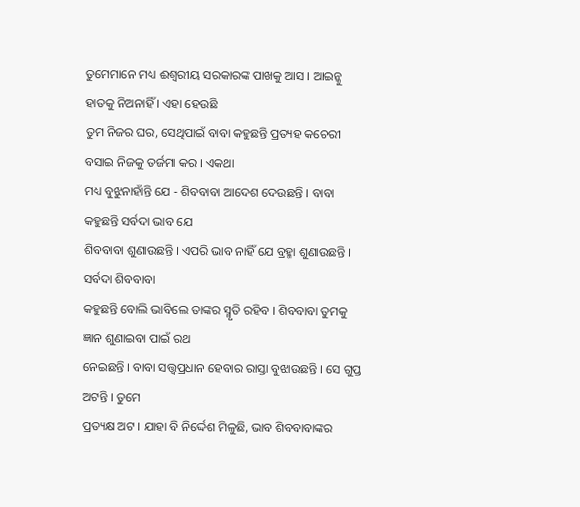ତୁମେମାନେ ମଧ୍ୟ ଈଶ୍ୱରୀୟ ସରକାରଙ୍କ ପାଖକୁ ଆସ । ଆଇନ୍କୁ ହାତକୁ ନିଅନାହିଁ । ଏହା ହେଉଛି
ତୁମ ନିଜର ଘର, ସେଥିପାଇଁ ବାବା କହୁଛନ୍ତି ପ୍ରତ୍ୟହ କଚେରୀ ବସାଇ ନିଜକୁ ତର୍ଜମା କର । ଏକଥା
ମଧ୍ୟ ବୁଝୁନାହାଁନ୍ତି ଯେ - ଶିବବାବା ଆଦେଶ ଦେଉଛନ୍ତି । ବାବା କହୁଛନ୍ତି ସର୍ବଦା ଭାବ ଯେ
ଶିବବାବା ଶୁଣାଉଛନ୍ତି । ଏପରି ଭାବ ନାହିଁ ଯେ ବ୍ରହ୍ମା ଶୁଣାଉଛନ୍ତି । ସର୍ବଦା ଶିବବାବା
କହୁଛନ୍ତି ବୋଲି ଭାବିଲେ ତାଙ୍କର ସ୍ମୃତି ରହିବ । ଶିବବାବା ତୁମକୁ ଜ୍ଞାନ ଶୁଣାଇବା ପାଇଁ ରଥ
ନେଇଛନ୍ତି । ବାବା ସତ୍ତ୍ୱପ୍ରଧାନ ହେବାର ରାସ୍ତା ବୁଝାଉଛନ୍ତି । ସେ ଗୁପ୍ତ ଅଟନ୍ତି । ତୁମେ
ପ୍ରତ୍ୟକ୍ଷ ଅଟ । ଯାହା ବି ନିର୍ଦ୍ଦେଶ ମିଳୁଛି, ଭାବ ଶିବବାବାଙ୍କର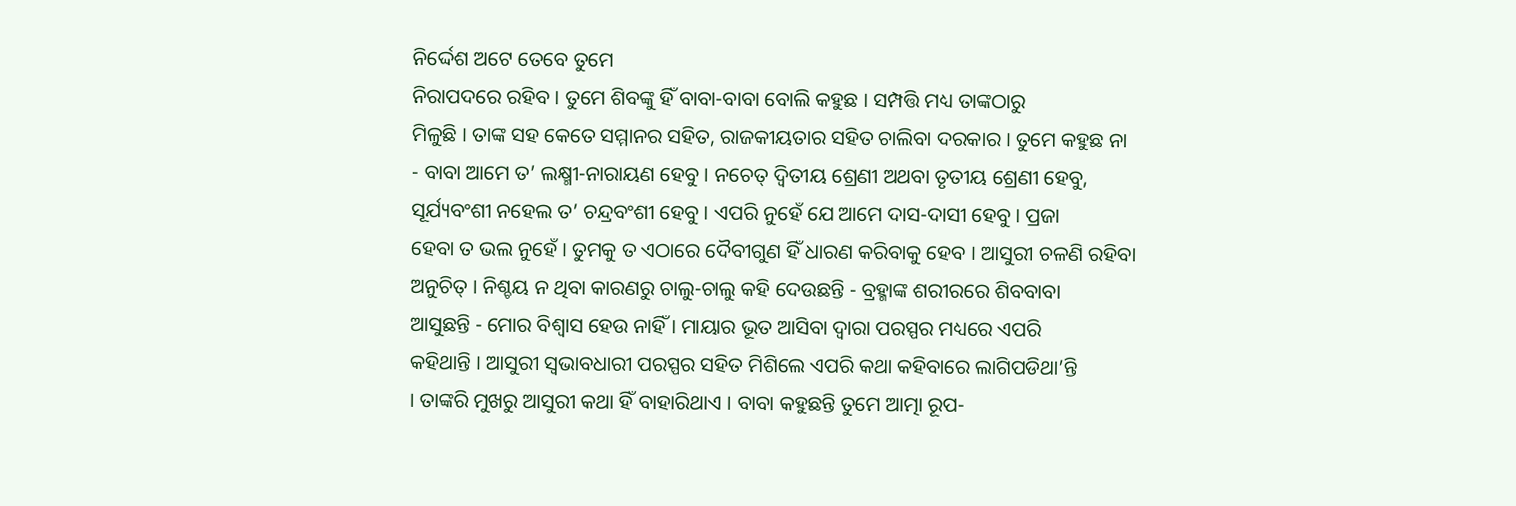ନିର୍ଦ୍ଦେଶ ଅଟେ ତେବେ ତୁମେ
ନିରାପଦରେ ରହିବ । ତୁମେ ଶିବଙ୍କୁ ହିଁ ବାବା-ବାବା ବୋଲି କହୁଛ । ସମ୍ପତ୍ତି ମଧ୍ୟ ତାଙ୍କଠାରୁ
ମିଳୁଛି । ତାଙ୍କ ସହ କେତେ ସମ୍ମାନର ସହିତ, ରାଜକୀୟତାର ସହିତ ଚାଲିବା ଦରକାର । ତୁମେ କହୁଛ ନା
- ବାବା ଆମେ ତ’ ଲକ୍ଷ୍ମୀ-ନାରାୟଣ ହେବୁ । ନଚେତ୍ ଦ୍ୱିତୀୟ ଶ୍ରେଣୀ ଅଥବା ତୃତୀୟ ଶ୍ରେଣୀ ହେବୁ,
ସୂର୍ଯ୍ୟବଂଶୀ ନହେଲ ତ’ ଚନ୍ଦ୍ରବଂଶୀ ହେବୁ । ଏପରି ନୁହେଁ ଯେ ଆମେ ଦାସ-ଦାସୀ ହେବୁ । ପ୍ରଜା
ହେବା ତ ଭଲ ନୁହେଁ । ତୁମକୁ ତ ଏଠାରେ ଦୈବୀଗୁଣ ହିଁ ଧାରଣ କରିବାକୁ ହେବ । ଆସୁରୀ ଚଳଣି ରହିବା
ଅନୁଚିତ୍ । ନିଶ୍ଚୟ ନ ଥିବା କାରଣରୁ ଚାଲୁ-ଚାଲୁ କହି ଦେଉଛନ୍ତି - ବ୍ରହ୍ମାଙ୍କ ଶରୀରରେ ଶିବବାବା
ଆସୁଛନ୍ତି - ମୋର ବିଶ୍ୱାସ ହେଉ ନାହିଁ । ମାୟାର ଭୂତ ଆସିବା ଦ୍ୱାରା ପରସ୍ପର ମଧ୍ୟରେ ଏପରି
କହିଥାନ୍ତି । ଆସୁରୀ ସ୍ୱଭାବଧାରୀ ପରସ୍ପର ସହିତ ମିଶିଲେ ଏପରି କଥା କହିବାରେ ଲାଗିପଡିଥା’ନ୍ତି
। ତାଙ୍କରି ମୁଖରୁ ଆସୁରୀ କଥା ହିଁ ବାହାରିଥାଏ । ବାବା କହୁଛନ୍ତି ତୁମେ ଆତ୍ମା ରୂପ-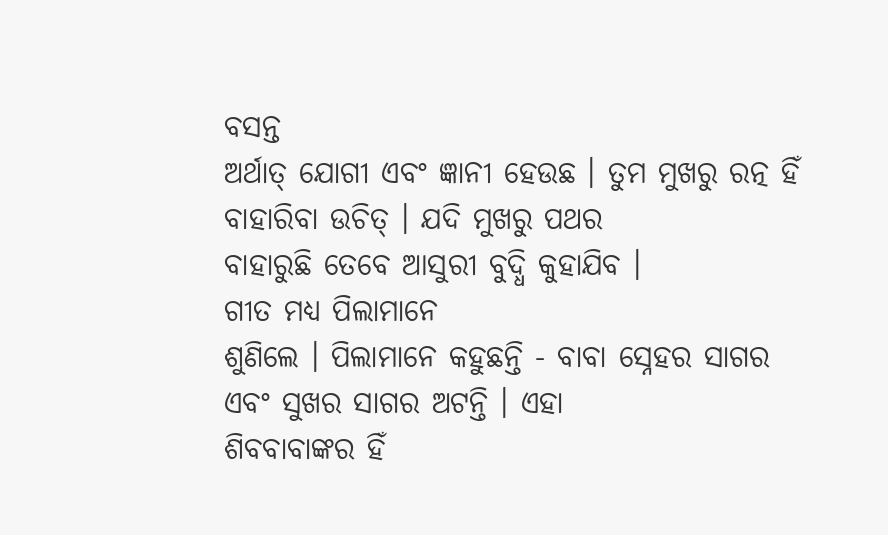ବସନ୍ତ
ଅର୍ଥାତ୍ ଯୋଗୀ ଏବଂ ଜ୍ଞାନୀ ହେଉଛ । ତୁମ ମୁଖରୁ ରତ୍ନ ହିଁ ବାହାରିବା ଉଚିତ୍ । ଯଦି ମୁଖରୁ ପଥର
ବାହାରୁଛି ତେବେ ଆସୁରୀ ବୁଦ୍ଧି କୁହାଯିବ ।
ଗୀତ ମଧ୍ୟ ପିଲାମାନେ
ଶୁଣିଲେ । ପିଲାମାନେ କହୁଛନ୍ତି - ବାବା ସ୍ନେହର ସାଗର ଏବଂ ସୁଖର ସାଗର ଅଟନ୍ତି । ଏହା
ଶିବବାବାଙ୍କର ହିଁ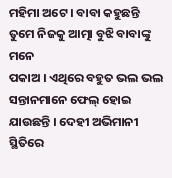ମହିମା ଅଟେ । ବାବା କହୁଛନ୍ତି ତୁମେ ନିଜକୁ ଆତ୍ମା ବୁଝି ବାବାଙ୍କୁ ମନେ
ପକାଅ । ଏଥିରେ ବହୁତ ଭଲ ଭଲ ସନ୍ତାନମାନେ ଫେଲ୍ ହୋଇ ଯାଉଛନ୍ତି । ଦେହୀ ଅଭିମାନୀ ସ୍ଥିତିରେ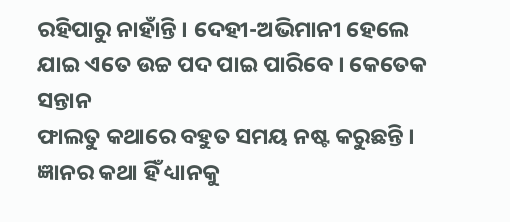ରହିପାରୁ ନାହାଁନ୍ତି । ଦେହୀ-ଅଭିମାନୀ ହେଲେ ଯାଇ ଏତେ ଉଚ୍ଚ ପଦ ପାଇ ପାରିବେ । କେତେକ ସନ୍ତାନ
ଫାଲତୁ କଥାରେ ବହୁତ ସମୟ ନଷ୍ଟ କରୁଛନ୍ତି । ଜ୍ଞାନର କଥା ହିଁ ଧ୍ୟାନକୁ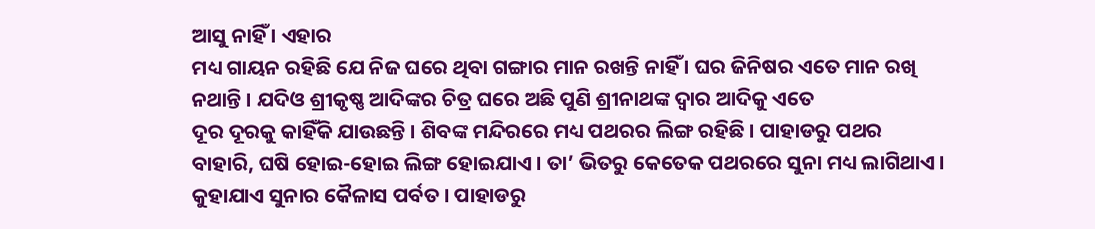ଆସୁ ନାହିଁ । ଏହାର
ମଧ୍ୟ ଗାୟନ ରହିଛି ଯେ ନିଜ ଘରେ ଥିବା ଗଙ୍ଗାର ମାନ ରଖନ୍ତି ନାହିଁ । ଘର ଜିନିଷର ଏତେ ମାନ ରଖି
ନଥାନ୍ତି । ଯଦିଓ ଶ୍ରୀକୃଷ୍ଣ ଆଦିଙ୍କର ଚିତ୍ର ଘରେ ଅଛି ପୁଣି ଶ୍ରୀନାଥଙ୍କ ଦ୍ୱାର ଆଦିକୁ ଏତେ
ଦୂର ଦୂରକୁ କାହିଁକି ଯାଉଛନ୍ତି । ଶିବଙ୍କ ମନ୍ଦିରରେ ମଧ୍ୟ ପଥରର ଲିଙ୍ଗ ରହିଛି । ପାହାଡରୁ ପଥର
ବାହାରି, ଘଷି ହୋଇ-ହୋଇ ଲିଙ୍ଗ ହୋଇଯାଏ । ତା’ ଭିତରୁ କେତେକ ପଥରରେ ସୁନା ମଧ୍ୟ ଲାଗିଥାଏ ।
କୁହାଯାଏ ସୁନାର କୈଳାସ ପର୍ବତ । ପାହାଡରୁ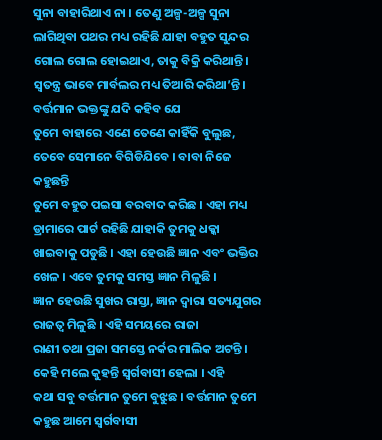ସୁନା ବାହାରିଥାଏ ନା । ତେଣୁ ଅଳ୍ପ-ଅଳ୍ପ ସୁନା
ଲାଗିଥିବା ପଥର ମଧ୍ୟ ରହିଛି ଯାହା ବହୁତ ସୁନ୍ଦର ଗୋଲ ଗୋଲ ହୋଇଥାଏ, ତାକୁ ବିକ୍ରି କରିଥାନ୍ତି ।
ସ୍ୱତନ୍ତ୍ର ଭାବେ ମାର୍ବଲର ମଧ୍ୟ ତିଆରି କରିଥା’ନ୍ତି । ବର୍ତ୍ତମାନ ଭକ୍ତଙ୍କୁ ଯଦି କହିବ ଯେ
ତୁମେ ବାହାରେ ଏଣେ ତେଣେ କାହିଁକି ବୁଲୁଛ, ତେବେ ସେମାନେ ବିଗିଡିଯିବେ । ବାବା ନିଜେ କହୁଛନ୍ତି
ତୁମେ ବହୁତ ପଇସା ବରବାଦ କରିଛ । ଏହା ମଧ୍ୟ ଡ୍ରାମାରେ ପାର୍ଟ ରହିଛି ଯାହାକି ତୁମକୁ ଧକ୍କା
ଖାଇବାକୁ ପଡୁଛି । ଏହା ହେଉଛି ଜ୍ଞାନ ଏବଂ ଭକ୍ତିର ଖେଳ । ଏବେ ତୁମକୁ ସମସ୍ତ ଜ୍ଞାନ ମିଳୁଛି ।
ଜ୍ଞାନ ହେଉଛି ସୁଖର ରାସ୍ତା, ଜ୍ଞାନ ଦ୍ୱାରା ସତ୍ୟଯୁଗର ରାଜତ୍ୱ ମିଳୁଛି । ଏହି ସମୟରେ ରାଜା
ରାଣୀ ତଥା ପ୍ରଜା ସମସ୍ତେ ନର୍କର ମାଲିକ ଅଟନ୍ତି । କେହି ମଲେ କୁହନ୍ତି ସ୍ୱର୍ଗବାସୀ ହେଲା । ଏହି
କଥା ସବୁ ବର୍ତ୍ତମାନ ତୁମେ ବୁଝୁଛ । ବର୍ତ୍ତମାନ ତୁମେ କହୁଛ ଆମେ ସ୍ୱର୍ଗବାସୀ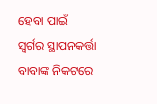ହେବା ପାଇଁ
ସ୍ୱର୍ଗର ସ୍ଥାପନକର୍ତ୍ତା ବାବାଙ୍କ ନିକଟରେ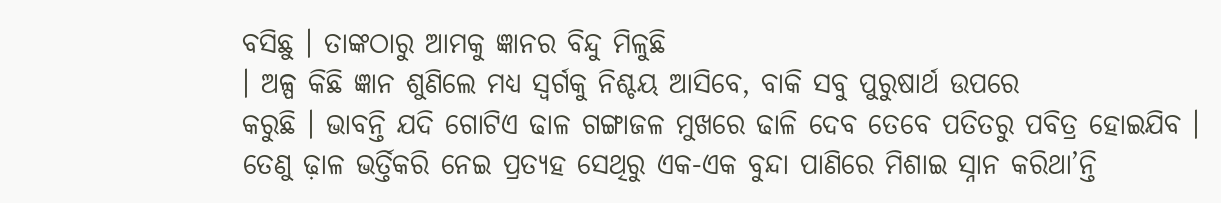ବସିଛୁ । ତାଙ୍କଠାରୁ ଆମକୁ ଜ୍ଞାନର ବିନ୍ଦୁ ମିଳୁଛି
। ଅଳ୍ପ କିଛି ଜ୍ଞାନ ଶୁଣିଲେ ମଧ୍ୟ ସ୍ୱର୍ଗକୁ ନିଶ୍ଚୟ ଆସିବେ, ବାକି ସବୁ ପୁରୁଷାର୍ଥ ଉପରେ
କରୁଛି । ଭାବନ୍ତି ଯଦି ଗୋଟିଏ ଢାଳ ଗଙ୍ଗାଜଳ ମୁଖରେ ଢାଳି ଦେବ ତେବେ ପତିତରୁ ପବିତ୍ର ହୋଇଯିବ ।
ତେଣୁ ଢ଼ାଳ ଭର୍ତ୍ତିକରି ନେଇ ପ୍ରତ୍ୟହ ସେଥିରୁ ଏକ-ଏକ ବୁନ୍ଦା ପାଣିରେ ମିଶାଇ ସ୍ନାନ କରିଥା’ନ୍ତି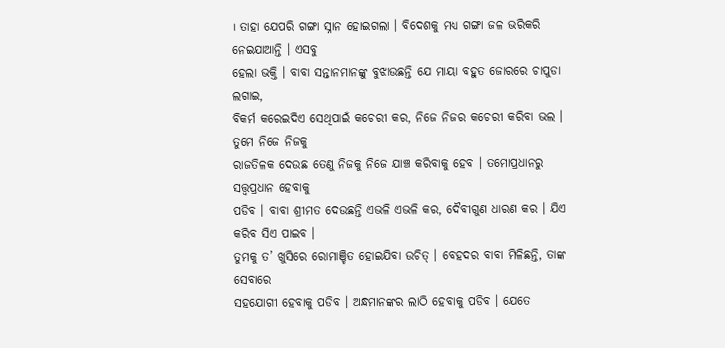। ତାହା ଯେପରି ଗଙ୍ଗା ସ୍ନାନ ହୋଇଗଲା । ବିଦେଶକୁ ମଧ୍ୟ ଗଙ୍ଗା ଜଳ ଭରିକରି ନେଇଯାଆନ୍ତି । ଏସବୁ
ହେଲା ଭକ୍ତି । ବାବା ସନ୍ତାନମାନଙ୍କୁ ବୁଝାଉଛନ୍ତି ଯେ ମାୟା ବହୁତ ଜୋରରେ ଚାପୁଡା ଲଗାଇ,
ବିକର୍ମ କରେଇଦିଏ ସେଥିପାଇଁ କଚେରୀ କର, ନିଜେ ନିଜର କଚେରୀ କରିବା ଭଲ । ତୁମେ ନିଜେ ନିଜକୁ
ରାଜତିଳକ ଦେଉଛ ତେଣୁ ନିଜକୁ ନିଜେ ଯାଞ୍ଚ କରିବାକୁ ହେବ । ତମୋପ୍ରଧାନରୁ ସତ୍ତ୍ୱପ୍ରଧାନ ହେବାକୁ
ପଡିବ । ବାବା ଶ୍ରୀମତ ଦେଉଛନ୍ତି ଏଭଳି ଏଭଳି କର, ଦୈବୀଗୁଣ ଧାରଣ କର । ଯିଏ କରିବ ସିଏ ପାଇବ ।
ତୁମକୁ ତ’ ଖୁସିରେ ରୋମାଞ୍ଚିତ ହୋଇଯିବା ଉଚିତ୍ । ବେହଦର ବାବା ମିଳିଛନ୍ତି, ତାଙ୍କ ସେବାରେ
ସହଯୋଗୀ ହେବାକୁ ପଡିବ । ଅନ୍ଧମାନଙ୍କର ଲାଠି ହେବାକୁ ପଡିବ । ଯେତେ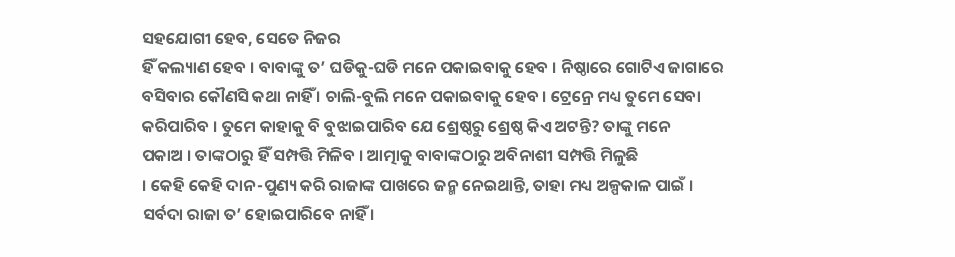ସହଯୋଗୀ ହେବ, ସେତେ ନିଜର
ହିଁ କଲ୍ୟାଣ ହେବ । ବାବାଙ୍କୁ ତ’ ଘଡିକୁ-ଘଡି ମନେ ପକାଇବାକୁ ହେବ । ନିଷ୍ଠାରେ ଗୋଟିଏ ଜାଗାରେ
ବସିବାର କୌଣସି କଥା ନାହିଁ । ଚାଲି-ବୁଲି ମନେ ପକାଇବାକୁ ହେବ । ଟ୍ରେନ୍ରେ ମଧ୍ୟ ତୁମେ ସେବା
କରିପାରିବ । ତୁମେ କାହାକୁ ବି ବୁଝାଇପାରିବ ଯେ ଶ୍ରେଷ୍ଠରୁ ଶ୍ରେଷ୍ଠ କିଏ ଅଟନ୍ତି? ତାଙ୍କୁ ମନେ
ପକାଅ । ତାଙ୍କଠାରୁ ହିଁ ସମ୍ପତ୍ତି ମିଳିବ । ଆତ୍ମାକୁ ବାବାଙ୍କଠାରୁ ଅବିନାଶୀ ସମ୍ପତ୍ତି ମିଳୁଛି
। କେହି କେହି ଦାନ-ପୁଣ୍ୟ କରି ରାଜାଙ୍କ ପାଖରେ ଜନ୍ମ ନେଇଥାନ୍ତି, ତାହା ମଧ୍ୟ ଅଳ୍ପକାଳ ପାଇଁ ।
ସର୍ବଦା ରାଜା ତ’ ହୋଇପାରିବେ ନାହିଁ ।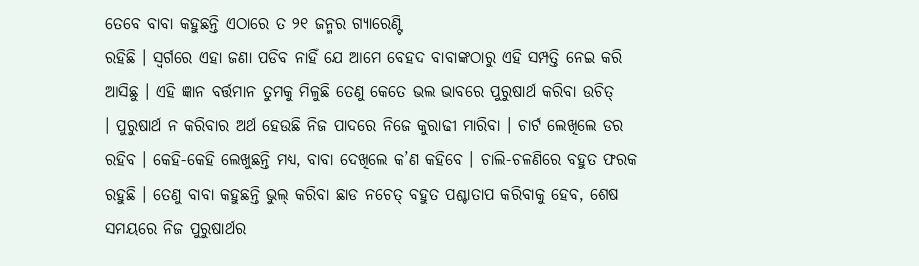ତେବେ ବାବା କହୁଛନ୍ତି ଏଠାରେ ତ ୨୧ ଜନ୍ମର ଗ୍ୟାରେଣ୍ଟି
ରହିଛି । ସ୍ୱର୍ଗରେ ଏହା ଜଣା ପଡିବ ନାହିଁ ଯେ ଆମେ ବେହଦ ବାବାଙ୍କଠାରୁ ଏହି ସମ୍ପତ୍ତି ନେଇ କରି
ଆସିଛୁ । ଏହି ଜ୍ଞାନ ବର୍ତ୍ତମାନ ତୁମକୁ ମିଳୁଛି ତେଣୁ କେତେ ଭଲ ଭାବରେ ପୁରୁଷାର୍ଥ କରିବା ଉଚିତ୍
। ପୁରୁଷାର୍ଥ ନ କରିବାର ଅର୍ଥ ହେଉଛି ନିଜ ପାଦରେ ନିଜେ କୁରାଢୀ ମାରିବା । ଚାର୍ଟ ଲେଖିଲେ ଡର
ରହିବ । କେହି-କେହି ଲେଖୁଛନ୍ତି ମଧ୍ୟ, ବାବା ଦେଖିଲେ କ’ଣ କହିବେ । ଚାଲି-ଚଳଣିରେ ବହୁତ ଫରକ
ରହୁଛି । ତେଣୁ ବାବା କହୁଛନ୍ତି ଭୁଲ୍ କରିବା ଛାଡ ନଚେତ୍ ବହୁତ ପଶ୍ଚାତାପ କରିବାକୁ ହେବ, ଶେଷ
ସମୟରେ ନିଜ ପୁରୁଷାର୍ଥର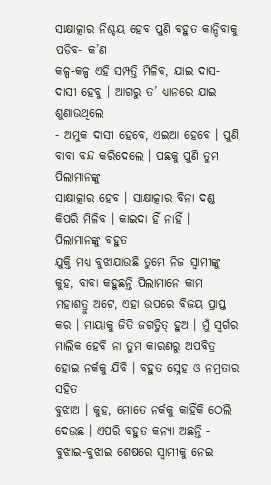ସାକ୍ଷାତ୍କାର ନିଶ୍ଚୟ ହେବ ପୁଣି ବହୁତ କାନ୍ଦିବାକୁ ପଡିବ- କ’ଣ
କଳ୍ପ-କଳ୍ପ ଏହି ସମ୍ପତ୍ତି ମିଳିବ, ଯାଇ ଦାସ-ଦାସୀ ହେବୁ । ଆଗରୁ ତ’ ଧ୍ୟାନରେ ଯାଇ ଶୁଣାଉଥିଲେ
- ଅମୁକ ଦାସୀ ହେବେ, ଏଇଆ ହେବେ । ପୁଣି ବାବା ବନ୍ଦ କରିଦେଲେ । ପଛକୁ ପୁଣି ତୁମ ପିଲାମାନଙ୍କୁ
ସାକ୍ଷାତ୍କାର ହେବ । ସାକ୍ଷାତ୍କାର ବିନା ଦଣ୍ଡ କିପରି ମିଳିବ । କାଇଦା ହିଁ ନାହିଁ ।
ପିଲାମାନଙ୍କୁ ବହୁତ
ଯୁକ୍ତି ମଧ୍ୟ ବୁଝାଯାଉଛି ତୁମେ ନିଜ ସ୍ୱାମୀଙ୍କୁ କୁହ, ବାବା କହୁଛନ୍ତି ପିଲାମାନେ କାମ
ମହାଶତ୍ରୁ ଅଟେ, ଏହା ଉପରେ ବିଜୟ ପ୍ରାପ୍ତ କର । ମାୟାକୁ ଜିତି ଜଗତ୍ଜିତ୍ ହୁଅ । ମୁଁ ସ୍ୱର୍ଗର
ମାଲିକ ହେବି ନା ତୁମ କାରଣରୁ ଅପବିତ୍ର ହୋଇ ନର୍କକୁ ଯିବି । ବହୁତ ସ୍ନେହ ଓ ନମ୍ରତାର ସହିତ
ବୁଝାଅ । କୁହ, ମୋତେ ନର୍କକୁ କାହିଁକି ଠେଲି ଦେଉଛ । ଏପରି ବହୁତ କନ୍ୟା ଅଛନ୍ତି -
ବୁଝାଇ-ବୁଝାଇ ଶେଷରେ ସ୍ୱାମୀକୁ ନେଇ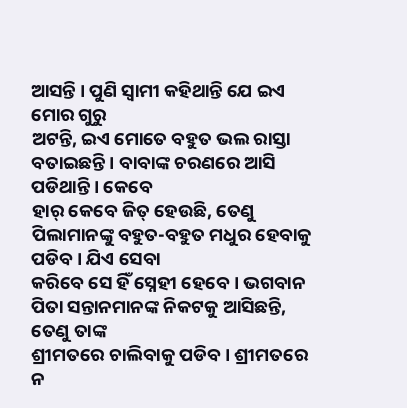ଆସନ୍ତି । ପୁଣି ସ୍ୱାମୀ କହିଥାନ୍ତି ଯେ ଇଏ ମୋର ଗୁରୁ
ଅଟନ୍ତି, ଇଏ ମୋତେ ବହୁତ ଭଲ ରାସ୍ତା ବତାଇଛନ୍ତି । ବାବାଙ୍କ ଚରଣରେ ଆସି ପଡିଥାନ୍ତି । କେବେ
ହାର୍ କେବେ ଜିତ୍ ହେଉଛି, ତେଣୁ ପିଲାମାନଙ୍କୁ ବହୁତ-ବହୁତ ମଧୁର ହେବାକୁ ପଡିବ । ଯିଏ ସେବା
କରିବେ ସେ ହିଁ ସ୍ନେହୀ ହେବେ । ଭଗବାନ ପିତା ସନ୍ତାନମାନଙ୍କ ନିକଟକୁ ଆସିଛନ୍ତି, ତେଣୁ ତାଙ୍କ
ଶ୍ରୀମତରେ ଚାଲିବାକୁ ପଡିବ । ଶ୍ରୀମତରେ ନ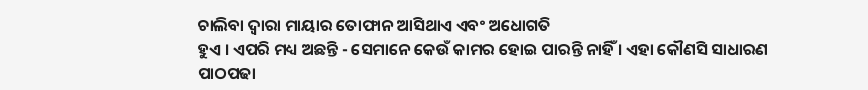ଚାଲିବା ଦ୍ୱାରା ମାୟାର ତୋଫାନ ଆସିଥାଏ ଏବଂ ଅଧୋଗତି
ହୁଏ । ଏପରି ମଧ୍ୟ ଅଛନ୍ତି - ସେମାନେ କେଉଁ କାମର ହୋଇ ପାରନ୍ତି ନାହିଁ । ଏହା କୌଣସି ସାଧାରଣ
ପାଠପଢା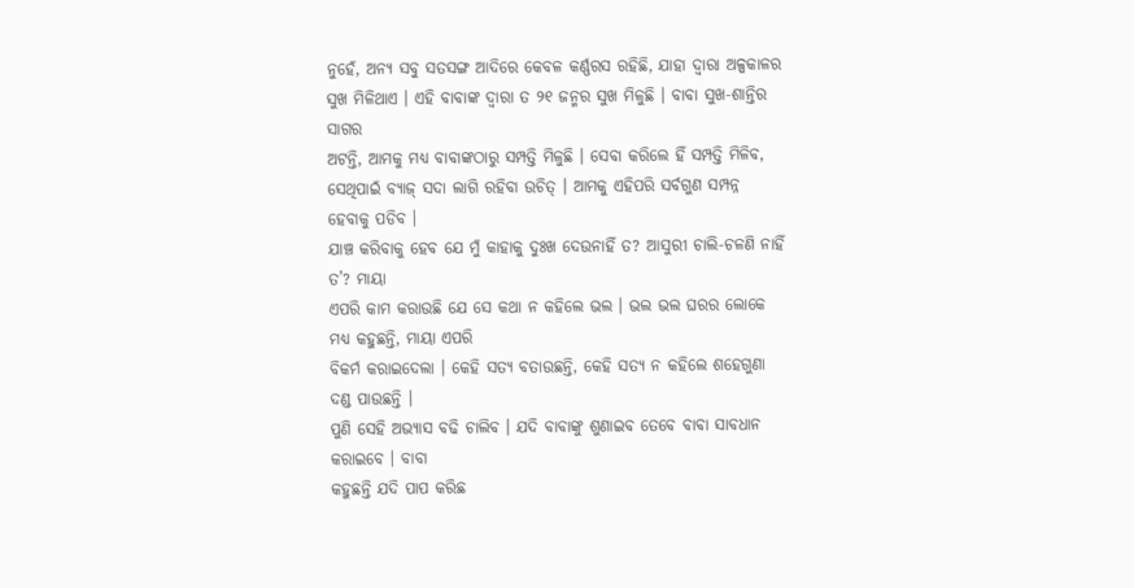ନୁହେଁ, ଅନ୍ୟ ସବୁ ସତସଙ୍ଗ ଆଦିରେ କେବଳ କର୍ଣ୍ଣରସ ରହିଛି, ଯାହା ଦ୍ୱାରା ଅଳ୍ପକାଳର
ସୁଖ ମିଳିଥାଏ । ଏହି ବାବାଙ୍କ ଦ୍ୱାରା ତ ୨୧ ଜନ୍ମର ସୁଖ ମିଳୁଛି । ବାବା ସୁଖ-ଶାନ୍ତିର ସାଗର
ଅଟନ୍ତି, ଆମକୁ ମଧ୍ୟ ବାବାଙ୍କଠାରୁ ସମ୍ପତ୍ତି ମିଳୁଛି । ସେବା କରିଲେ ହିଁ ସମ୍ପତ୍ତି ମିଳିବ,
ସେଥିପାଇଁ ବ୍ୟାଜ୍ ସଦା ଲାଗି ରହିବା ଉଚିତ୍ । ଆମକୁ ଏହିପରି ସର୍ବଗୁଣ ସମ୍ପନ୍ନ ହେବାକୁ ପଡିବ ।
ଯାଞ୍ଚ କରିବାକୁ ହେବ ଯେ ମୁଁ କାହାକୁ ଦୁଃଖ ଦେଉନାହିଁ ତ? ଆସୁରୀ ଚାଲି-ଚଳଣି ନାହିଁ ତ’? ମାୟା
ଏପରି କାମ କରାଉଛି ଯେ ସେ କଥା ନ କହିଲେ ଭଲ । ଭଲ ଭଲ ଘରର ଲୋକେ ମଧ୍ୟ କହୁଛନ୍ତି, ମାୟା ଏପରି
ବିକର୍ମ କରାଇଦେଲା । କେହି ସତ୍ୟ ବତାଉଛନ୍ତି, କେହି ସତ୍ୟ ନ କହିଲେ ଶହେଗୁଣା ଦଣ୍ଡ ପାଉଛନ୍ତି ।
ପୁଣି ସେହି ଅଭ୍ୟାସ ବଢି ଚାଲିବ । ଯଦି ବାବାଙ୍କୁ ଶୁଣାଇବ ତେବେ ବାବା ସାବଧାନ କରାଇବେ । ବାବା
କହୁଛନ୍ତି ଯଦି ପାପ କରିଛ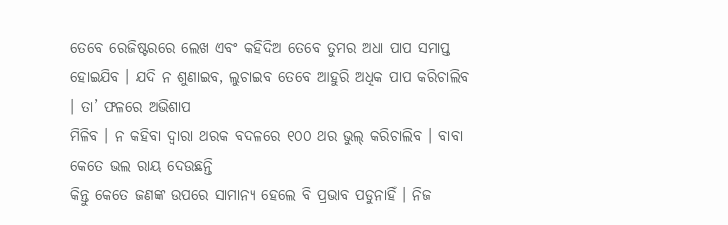ତେବେ ରେଜିଷ୍ଟରରେ ଲେଖ ଏବଂ କହିଦିଅ ତେବେ ତୁମର ଅଧା ପାପ ସମାପ୍ତ
ହୋଇଯିବ । ଯଦି ନ ଶୁଣାଇବ, ଲୁଚାଇବ ତେବେ ଆହୁରି ଅଧିକ ପାପ କରିଚାଲିବ । ତା’ ଫଳରେ ଅଭିଶାପ
ମିଳିବ । ନ କହିବା ଦ୍ୱାରା ଥରକ ବଦଳରେ ୧୦୦ ଥର ଭୁଲ୍ କରିଚାଲିବ । ବାବା କେତେ ଭଲ ରାୟ ଦେଉଛନ୍ତି
କିନ୍ତୁ କେତେ ଜଣଙ୍କ ଉପରେ ସାମାନ୍ୟ ହେଲେ ବି ପ୍ରଭାବ ପଡୁନାହିଁ । ନିଜ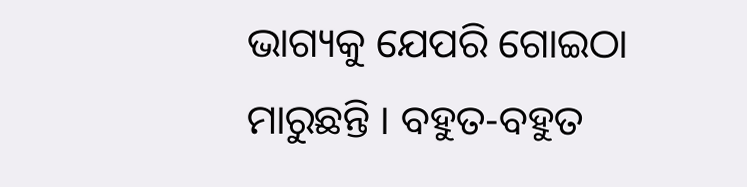ଭାଗ୍ୟକୁ ଯେପରି ଗୋଇଠା
ମାରୁଛନ୍ତି । ବହୁତ-ବହୁତ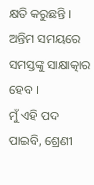କ୍ଷତି କରୁଛନ୍ତି । ଅନ୍ତିମ ସମୟରେ ସମସ୍ତଙ୍କୁ ସାକ୍ଷାତ୍କାର ହେବ ।
ମୁଁ ଏହି ପଦ ପାଇବି, ଶ୍ରେଣୀ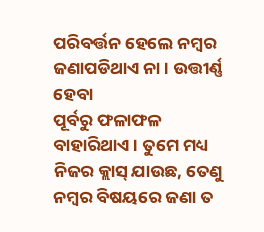ପରିବର୍ତ୍ତନ ହେଲେ ନମ୍ବର ଜଣାପଡିଥାଏ ନା । ଉତ୍ତୀର୍ଣ୍ଣ ହେବା
ପୂର୍ବରୁ ଫଳାଫଳ ବାହାରିଥାଏ । ତୁମେ ମଧ୍ୟ ନିଜର କ୍ଲାସ୍ ଯାଉଛ, ତେଣୁ ନମ୍ବର ବିଷୟରେ ଜଣା ତ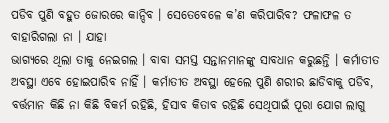ପଡିବ ପୁଣି ବହୁତ ଜୋରରେ କାନ୍ଦିବ । ସେତେବେଳେ କ’ଣ କରିପାରିବ? ଫଳାଫଳ ତ ବାହାରିଗଲା ନା । ଯାହା
ଭାଗ୍ୟରେ ଥିଲା ତାକୁ ନେଇଗଲ । ବାବା ସମସ୍ତ ସନ୍ତାନମାନଙ୍କୁ ସାବଧାନ କରୁଛନ୍ତି । କର୍ମାତୀତ
ଅବସ୍ଥା ଏବେ ହୋଇପାରିବ ନାହିଁ । କର୍ମାତୀତ ଅବସ୍ଥା ହେଲେ ପୁଣି ଶରୀର ଛାଡିବାକୁ ପଡିବ,
ବର୍ତ୍ତମାନ କିଛି ନା କିଛି ବିକର୍ମ ରହିଛି, ହିସାବ କିତାବ ରହିଛି ସେଥିପାଇଁ ପୂରା ଯୋଗ ଲାଗୁ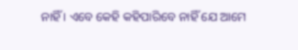ନାହିଁ । ଏବେ କେହି କହିପାରିବେ ନାହିଁ ଯେ ଆମେ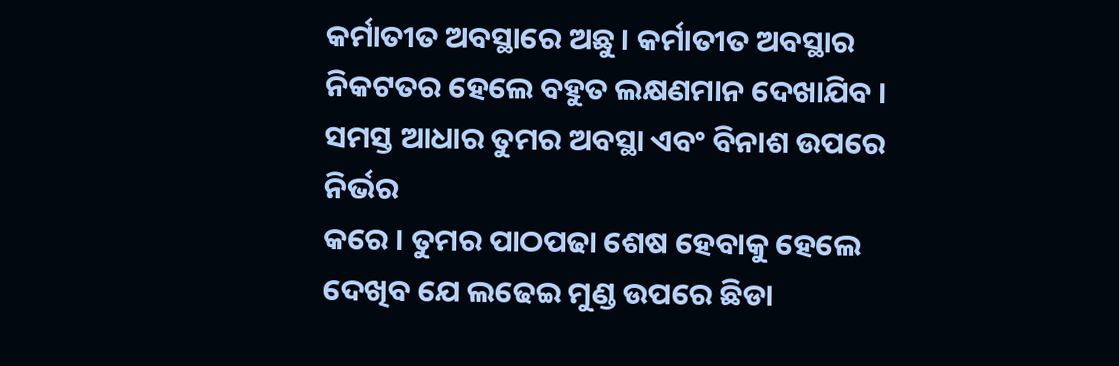କର୍ମାତୀତ ଅବସ୍ଥାରେ ଅଛୁ । କର୍ମାତୀତ ଅବସ୍ଥାର
ନିକଟତର ହେଲେ ବହୁତ ଲକ୍ଷଣମାନ ଦେଖାଯିବ । ସମସ୍ତ ଆଧାର ତୁମର ଅବସ୍ଥା ଏବଂ ବିନାଶ ଉପରେ ନିର୍ଭର
କରେ । ତୁମର ପାଠପଢା ଶେଷ ହେବାକୁ ହେଲେ ଦେଖିବ ଯେ ଲଢେଇ ମୁଣ୍ଡ ଉପରେ ଛିଡା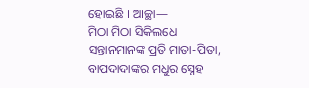ହୋଇଛି । ଆଚ୍ଛା—
ମିଠା ମିଠା ସିକିଲଧେ
ସନ୍ତାନମାନଙ୍କ ପ୍ରତି ମାତା-ପିତା, ବାପଦାଦାଙ୍କର ମଧୁର ସ୍ନେହ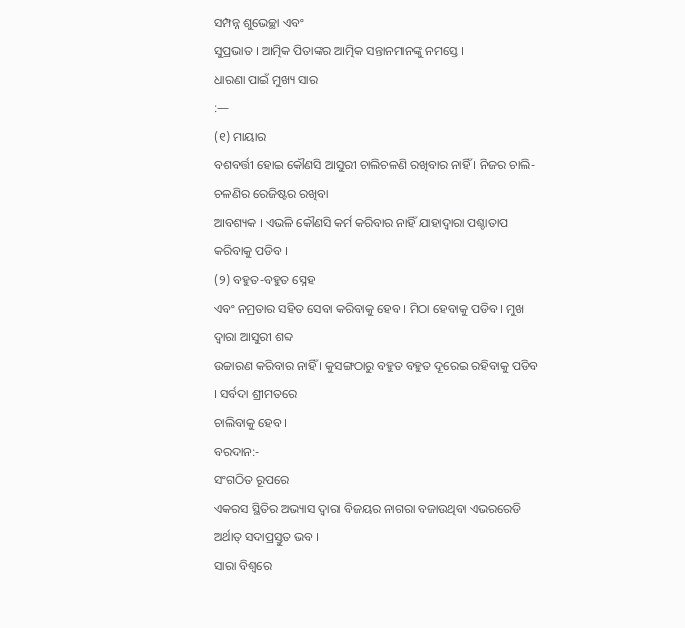ସମ୍ପନ୍ନ ଶୁଭେଚ୍ଛା ଏବଂ
ସୁପ୍ରଭାତ । ଆତ୍ମିକ ପିତାଙ୍କର ଆତ୍ମିକ ସନ୍ତାନମାନଙ୍କୁ ନମସ୍ତେ ।
ଧାରଣା ପାଇଁ ମୁଖ୍ୟ ସାର
:—
(୧) ମାୟାର
ବଶବର୍ତ୍ତୀ ହୋଇ କୌଣସି ଆସୁରୀ ଚାଲିଚଳଣି ରଖିବାର ନାହିଁ । ନିଜର ଚାଲି-ଚଳଣିର ରେଜିଷ୍ଟର ରଖିବା
ଆବଶ୍ୟକ । ଏଭଳି କୌଣସି କର୍ମ କରିବାର ନାହିଁ ଯାହାଦ୍ୱାରା ପଶ୍ଚାତାପ କରିବାକୁ ପଡିବ ।
(୨) ବହୁତ-ବହୁତ ସ୍ନେହ
ଏବଂ ନମ୍ରତାର ସହିତ ସେବା କରିବାକୁ ହେବ । ମିଠା ହେବାକୁ ପଡିବ । ମୁଖ ଦ୍ୱାରା ଆସୁରୀ ଶବ୍ଦ
ଉଚ୍ଚାରଣ କରିବାର ନାହିଁ । କୁସଙ୍ଗଠାରୁ ବହୁତ ବହୁତ ଦୂରେଇ ରହିବାକୁ ପଡିବ । ସର୍ବଦା ଶ୍ରୀମତରେ
ଚାଲିବାକୁ ହେବ ।
ବରଦାନ:-
ସଂଗଠିତ ରୂପରେ
ଏକରସ ସ୍ଥିତିର ଅଭ୍ୟାସ ଦ୍ୱାରା ବିଜୟର ନାଗରା ବଜାଉଥିବା ଏଭରରେଡି ଅର୍ଥାତ୍ ସଦାପ୍ରସ୍ତୁତ ଭବ ।
ସାରା ବିଶ୍ୱରେ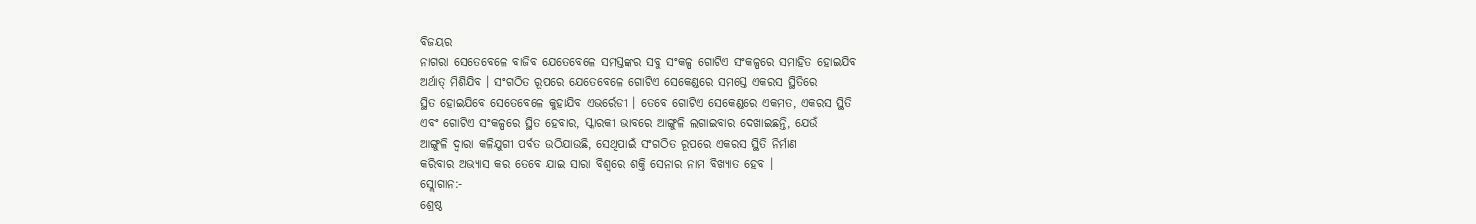ବିଜୟର
ନାଗରା ସେତେବେଳେ ବାଜିବ ଯେତେବେଳେ ସମସ୍ତଙ୍କର ସବୁ ସଂକଳ୍ପ ଗୋଟିଏ ସଂକଳ୍ପରେ ସମାହିତ ହୋଇଯିବ
ଅର୍ଥାତ୍ ମିଶିଯିବ । ସଂଗଠିତ ରୂପରେ ଯେତେବେଳେ ଗୋଟିଏ ସେକେଣ୍ଡରେ ସମସ୍ତେ ଏକରସ ସ୍ଥିତିରେ
ସ୍ଥିତ ହୋଇଯିବେ ସେତେବେଳେ କୁହାଯିବ ଏଭର୍ରେଡୀ । ତେବେ ଗୋଟିଏ ସେକେଣ୍ଡରେ ଏକମତ, ଏକରସ ସ୍ଥିତି
ଏବଂ ଗୋଟିଏ ସଂକଳ୍ପରେ ସ୍ଥିତ ହେବାର, ସ୍କାରକୀ ଭାବରେ ଆଙ୍ଗୁଳି ଲଗାଇବାର ଦେଖାଇଛନ୍ତି, ଯେଉଁ
ଆଙ୍ଗୁଳି ଦ୍ୱାରା କଳିଯୁଗୀ ପର୍ବତ ଉଠିଯାଉଛି, ସେଥିପାଇଁ ସଂଗଠିତ ରୂପରେ ଏକରସ ସ୍ଥିତି ନିର୍ମାଣ
କରିବାର ଅଭ୍ୟାସ କର ତେବେ ଯାଇ ସାରା ବିଶ୍ୱରେ ଶକ୍ତି ସେନାର ନାମ ବିଖ୍ୟାତ ହେବ ।
ସ୍ଲୋଗାନ:-
ଶ୍ରେଷ୍ଠ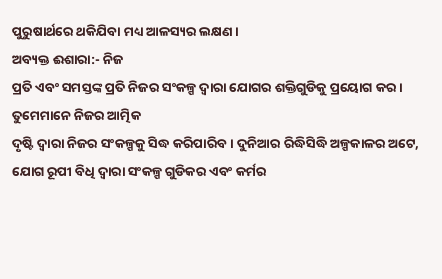ପୁରୁଷାର୍ଥରେ ଥକିଯିବା ମଧ୍ୟ ଆଳସ୍ୟର ଲକ୍ଷଣ ।
ଅବ୍ୟକ୍ତ ଈଶାରା:- ନିଜ
ପ୍ରତି ଏବଂ ସମସ୍ତଙ୍କ ପ୍ରତି ନିଜର ସଂକଳ୍ପ ଦ୍ୱାରା ଯୋଗର ଶକ୍ତିଗୁଡିକୁ ପ୍ରୟୋଗ କର ।
ତୁମେମାନେ ନିଜର ଆତ୍ମିକ
ଦୃଷ୍ଟି ଦ୍ୱାରା ନିଜର ସଂକଳ୍ପକୁ ସିଦ୍ଧ କରିପାରିବ । ଦୁନିଆର ରିଦ୍ଧିସିଦ୍ଧି ଅଳ୍ପକାଳର ଅଟେ,
ଯୋଗ ରୂପୀ ବିଧି ଦ୍ୱାରା ସଂକଳ୍ପ ଗୁଡିକର ଏବଂ କର୍ମର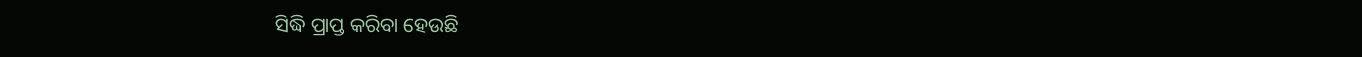ସିଦ୍ଧି ପ୍ରାପ୍ତ କରିବା ହେଉଛି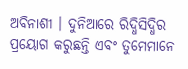ଅବିନାଶୀ । ଦୁନିଆରେ ରିଦ୍ଧିସିଦ୍ଧିର ପ୍ରୟୋଗ କରୁଛନ୍ତି ଏବଂ ତୁମେମାନେ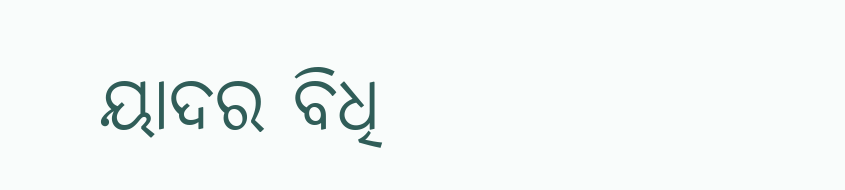ୟାଦର ବିଧି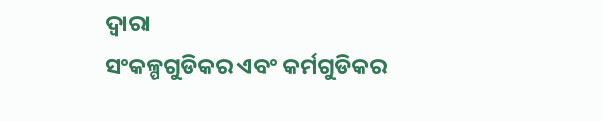ଦ୍ୱାରା
ସଂକଳ୍ପଗୁଡିକର ଏବଂ କର୍ମଗୁଡିକର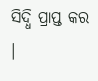ସିଦ୍ଧି ପ୍ରାପ୍ତ କର ।